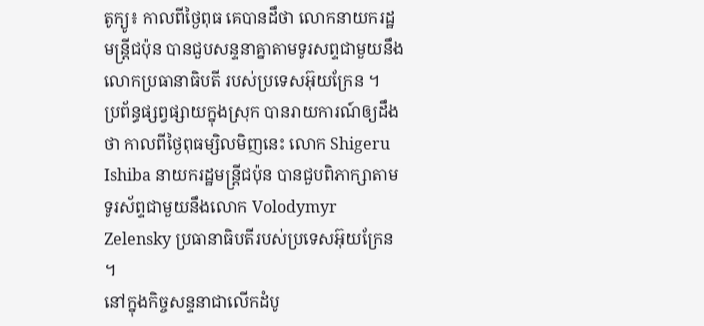តូក្យូ៖ កាលពីថ្ងៃពុធ គេបានដឹថា លោកនាយករដ្ឋមន្ត្រីជប៉ុន បានជួបសន្ទនាគ្នាតាមទូរសព្ទជាមួយនឹង លោកប្រធានាធិបតី របស់ប្រទេសអ៊ុយក្រែន ។
ប្រព័ន្ធផ្សព្វផ្សាយក្នុងស្រុក បានរាយការណ៍ឲ្យដឹងថា កាលពីថ្ងៃពុធម្សិលមិញនេះ លោក Shigeru Ishiba នាយករដ្ឋមន្ត្រីជប៉ុន បានជួបពិភាក្សាតាមទូរស័ព្ទជាមួយនឹងលោក Volodymyr Zelensky ប្រធានាធិបតីរបស់ប្រទេសអ៊ុយក្រែន ។
នៅក្នុងកិច្ចសន្ទនាជាលើកដំបូ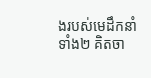ងរបស់មេដឹកនាំទាំង២ គិតចា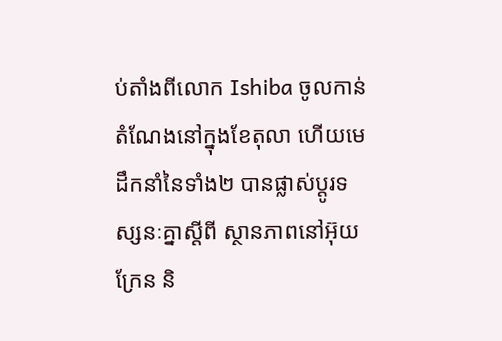ប់តាំងពីលោក Ishiba ចូលកាន់តំណែងនៅក្នុងខែតុលា ហើយមេដឹកនាំនៃទាំង២ បានផ្លាស់ប្តូរទស្សនៈគ្នាស្តីពី ស្ថានភាពនៅអ៊ុយក្រែន និ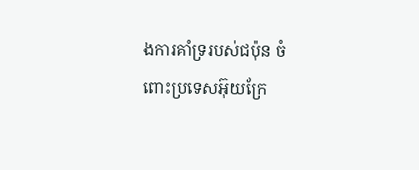ងការគាំទ្ររបស់ជប៉ុន ចំពោះប្រទេសអ៊ុយក្រែ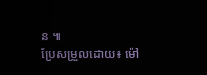ន ៕
ប្រែសម្រួលដោយ៖ ម៉ៅ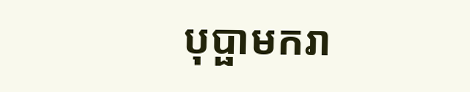បុប្ផាមករា